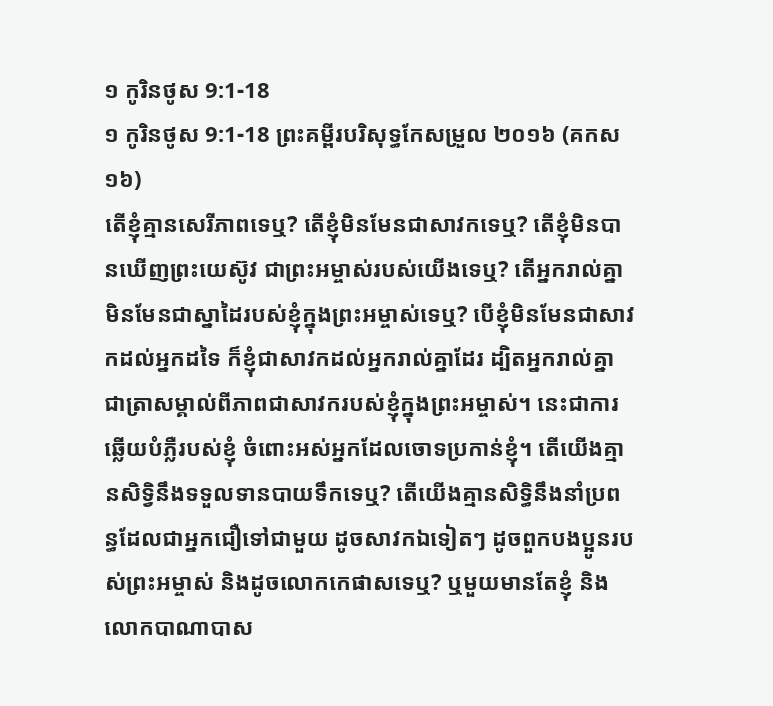១ កូរិនថូស 9:1-18
១ កូរិនថូស 9:1-18 ព្រះគម្ពីរបរិសុទ្ធកែសម្រួល ២០១៦ (គកស១៦)
តើខ្ញុំគ្មានសេរីភាពទេឬ? តើខ្ញុំមិនមែនជាសាវកទេឬ? តើខ្ញុំមិនបានឃើញព្រះយេស៊ូវ ជាព្រះអម្ចាស់របស់យើងទេឬ? តើអ្នករាល់គ្នាមិនមែនជាស្នាដៃរបស់ខ្ញុំក្នុងព្រះអម្ចាស់ទេឬ? បើខ្ញុំមិនមែនជាសាវកដល់អ្នកដទៃ ក៏ខ្ញុំជាសាវកដល់អ្នករាល់គ្នាដែរ ដ្បិតអ្នករាល់គ្នាជាត្រាសម្គាល់ពីភាពជាសាវករបស់ខ្ញុំក្នុងព្រះអម្ចាស់។ នេះជាការឆ្លើយបំភ្លឺរបស់ខ្ញុំ ចំពោះអស់អ្នកដែលចោទប្រកាន់ខ្ញុំ។ តើយើងគ្មានសិទ្វិនឹងទទួលទានបាយទឹកទេឬ? តើយើងគ្មានសិទ្ធិនឹងនាំប្រពន្ធដែលជាអ្នកជឿទៅជាមួយ ដូចសាវកឯទៀតៗ ដូចពួកបងប្អូនរបស់ព្រះអម្ចាស់ និងដូចលោកកេផាសទេឬ? ឬមួយមានតែខ្ញុំ និងលោកបាណាបាស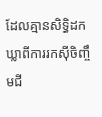ដែលគ្មានសិទ្ធិដកឃ្លាពីការរកស៊ីចិញ្ចឹមជី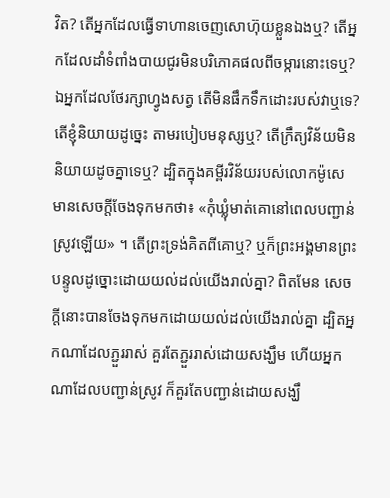វិត? តើអ្នកដែលធ្វើទាហានចេញសោហ៊ុយខ្លួនឯងឬ? តើអ្នកដែលដាំទំពាំងបាយជូរមិនបរិភោគផលពីចម្ការនោះទេឬ? ឯអ្នកដែលថែរក្សាហ្វូងសត្វ តើមិនផឹកទឹកដោះរបស់វាឬទេ? តើខ្ញុំនិយាយដូច្នេះ តាមរបៀបមនុស្សឬ? តើក្រឹត្យវិន័យមិននិយាយដូចគ្នាទេឬ? ដ្បិតក្នុងគម្ពីរវិន័យរបស់លោកម៉ូសេ មានសេចក្តីចែងទុកមកថា៖ «កុំឃ្លុំមាត់គោនៅពេលបញ្ជាន់ស្រូវឡើយ» ។ តើព្រះទ្រង់គិតពីគោឬ? ឬក៏ព្រះអង្គមានព្រះបន្ទូលដូច្នោះដោយយល់ដល់យើងរាល់គ្នា? ពិតមែន សេចក្តីនោះបានចែងទុកមកដោយយល់ដល់យើងរាល់គ្នា ដ្បិតអ្នកណាដែលភ្ជួររាស់ គួរតែភ្ជួររាស់ដោយសង្ឃឹម ហើយអ្នកណាដែលបញ្ជាន់ស្រូវ ក៏គួរតែបញ្ជាន់ដោយសង្ឃឹ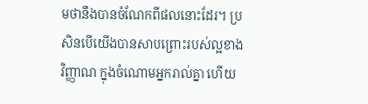មថានឹងបានចំណែកពីផលនោះដែរ។ ប្រសិនបើយើងបានសាបព្រោះរបស់ល្អខាងវិញ្ញាណ ក្នុងចំណោមអ្នករាល់គ្នា ហើយ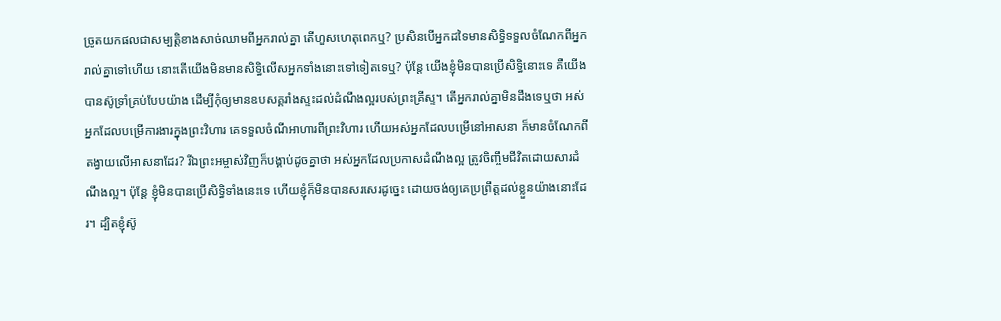ច្រូតយកផលជាសម្បត្តិខាងសាច់ឈាមពីអ្នករាល់គ្នា តើហួសហេតុពេកឬ? ប្រសិនបើអ្នកដទៃមានសិទ្ធិទទួលចំណែកពីអ្នករាល់គ្នាទៅហើយ នោះតើយើងមិនមានសិទ្ធិលើសអ្នកទាំងនោះទៅទៀតទេឬ? ប៉ុន្តែ យើងខ្ញុំមិនបានប្រើសិទ្ធិនោះទេ គឺយើងបានស៊ូទ្រាំគ្រប់បែបយ៉ាង ដើម្បីកុំឲ្យមានឧបសគ្គរាំងស្ទះដល់ដំណឹងល្អរបស់ព្រះគ្រីស្ទ។ តើអ្នករាល់គ្នាមិនដឹងទេឬថា អស់អ្នកដែលបម្រើការងារក្នុងព្រះវិហារ គេទទួលចំណីអាហារពីព្រះវិហារ ហើយអស់អ្នកដែលបម្រើនៅអាសនា ក៏មានចំណែកពីតង្វាយលើអាសនាដែរ? រីឯព្រះអម្ចាស់វិញក៏បង្គាប់ដូចគ្នាថា អស់អ្នកដែលប្រកាសដំណឹងល្អ ត្រូវចិញ្ចឹមជីវិតដោយសារដំណឹងល្អ។ ប៉ុន្ដែ ខ្ញុំមិនបានប្រើសិទ្ធិទាំងនេះទេ ហើយខ្ញុំក៏មិនបានសរសេរដូច្នេះ ដោយចង់ឲ្យគេប្រព្រឹត្តដល់ខ្លួនយ៉ាងនោះដែរ។ ដ្បិតខ្ញុំស៊ូ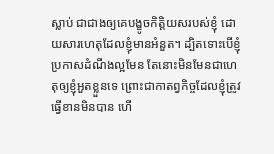ស្លាប់ ជាជាងឲ្យគេបង្ខូចកិត្តិយសរបស់ខ្ញុំ ដោយសារហេតុដែលខ្ញុំមានអំនួត។ ដ្បិតទោះបើខ្ញុំប្រកាសដំណឹងល្អមែន តែនោះមិនមែនជាហេតុឲ្យខ្ញុំអួតខ្លួនទេ ព្រោះជាកាតព្វកិច្ចដែលខ្ញុំត្រូវធ្វើខានមិនបាន ហើ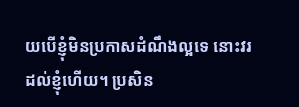យបើខ្ញុំមិនប្រកាសដំណឹងល្អទេ នោះវរដល់ខ្ញុំហើយ។ ប្រសិន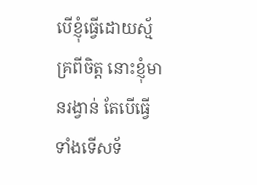បើខ្ញុំធ្វើដោយស្ម័គ្រពីចិត្ត នោះខ្ញុំមានរង្វាន់ តែបើធ្វើទាំងទើសទ័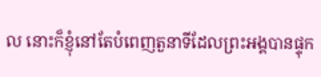ល នោះក៏ខ្ញុំនៅតែបំពេញតួនាទីដែលព្រះអង្គបានផ្ទុក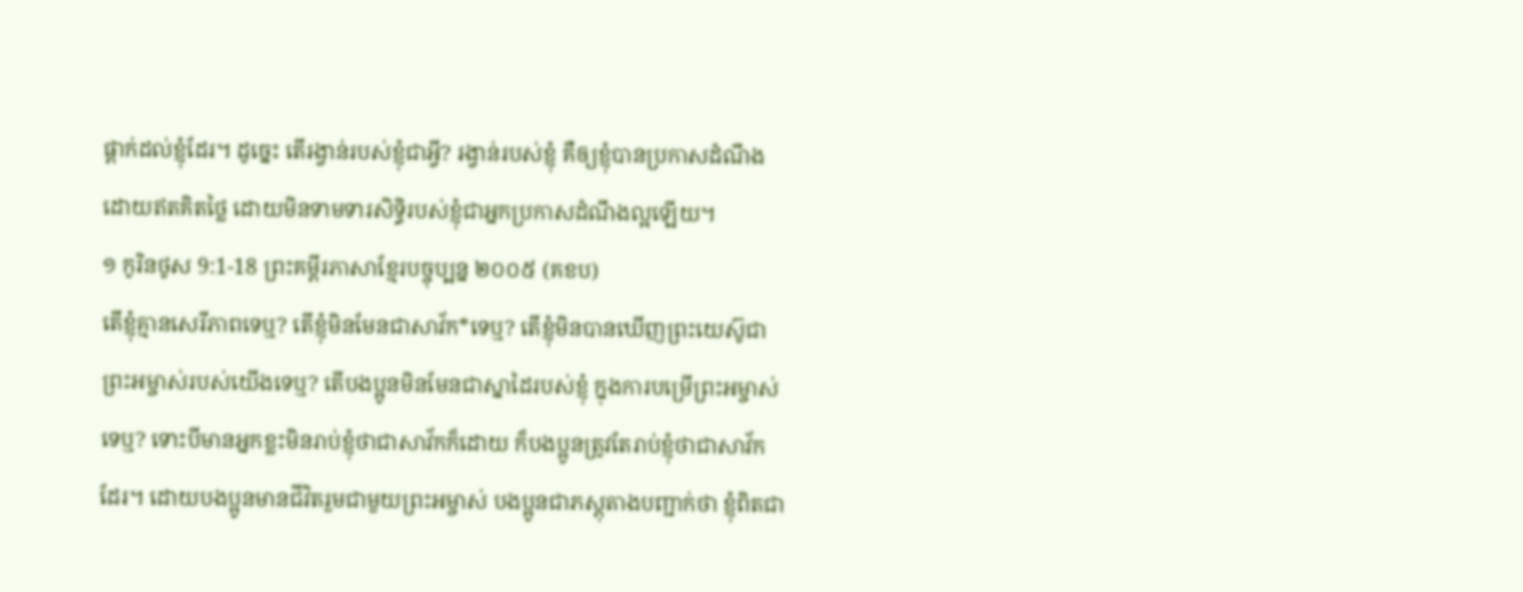ផ្ដាក់ដល់ខ្ញុំដែរ។ ដូច្នេះ តើរង្វាន់របស់ខ្ញុំជាអ្វី? រង្វាន់របស់ខ្ញុំ គឺឲ្យខ្ញុំបានប្រកាសដំណឹងដោយឥតគិតថ្លៃ ដោយមិនទាមទារសិទ្ធិរបស់ខ្ញុំជាអ្នកប្រកាសដំណឹងល្អឡើយ។
១ កូរិនថូស 9:1-18 ព្រះគម្ពីរភាសាខ្មែរបច្ចុប្បន្ន ២០០៥ (គខប)
តើខ្ញុំគ្មានសេរីភាពទេឬ? តើខ្ញុំមិនមែនជាសាវ័ក*ទេឬ? តើខ្ញុំមិនបានឃើញព្រះយេស៊ូជាព្រះអម្ចាស់របស់យើងទេឬ? តើបងប្អូនមិនមែនជាស្នាដៃរបស់ខ្ញុំ ក្នុងការបម្រើព្រះអម្ចាស់ទេឬ? ទោះបីមានអ្នកខ្លះមិនរាប់ខ្ញុំថាជាសាវ័កក៏ដោយ ក៏បងប្អូនត្រូវតែរាប់ខ្ញុំថាជាសាវ័កដែរ។ ដោយបងប្អូនមានជីវិតរួមជាមួយព្រះអម្ចាស់ បងប្អូនជាភស្ដុតាងបញ្ជាក់ថា ខ្ញុំពិតជា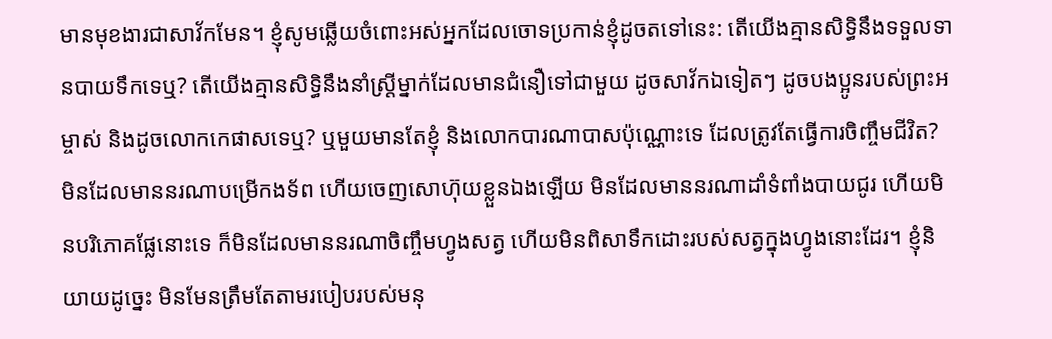មានមុខងារជាសាវ័កមែន។ ខ្ញុំសូមឆ្លើយចំពោះអស់អ្នកដែលចោទប្រកាន់ខ្ញុំដូចតទៅនេះ: តើយើងគ្មានសិទ្ធិនឹងទទួលទានបាយទឹកទេឬ? តើយើងគ្មានសិទ្ធិនឹងនាំស្ត្រីម្នាក់ដែលមានជំនឿទៅជាមួយ ដូចសាវ័កឯទៀតៗ ដូចបងប្អូនរបស់ព្រះអម្ចាស់ និងដូចលោកកេផាសទេឬ? ឬមួយមានតែខ្ញុំ និងលោកបារណាបាសប៉ុណ្ណោះទេ ដែលត្រូវតែធ្វើការចិញ្ចឹមជីវិត? មិនដែលមាននរណាបម្រើកងទ័ព ហើយចេញសោហ៊ុយខ្លួនឯងឡើយ មិនដែលមាននរណាដាំទំពាំងបាយជូរ ហើយមិនបរិភោគផ្លែនោះទេ ក៏មិនដែលមាននរណាចិញ្ចឹមហ្វូងសត្វ ហើយមិនពិសាទឹកដោះរបស់សត្វក្នុងហ្វូងនោះដែរ។ ខ្ញុំនិយាយដូច្នេះ មិនមែនត្រឹមតែតាមរបៀបរបស់មនុ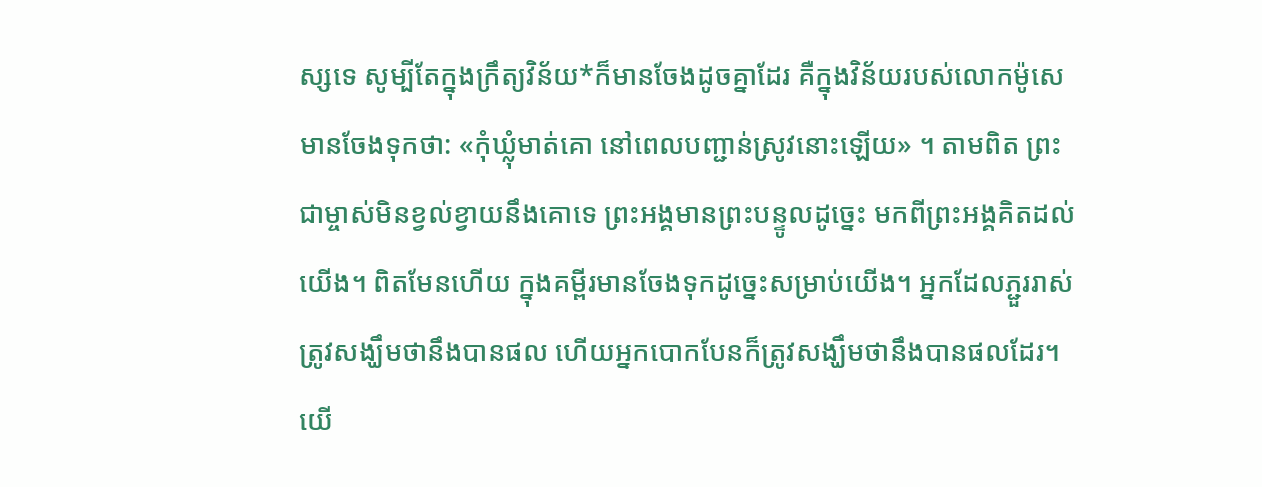ស្សទេ សូម្បីតែក្នុងក្រឹត្យវិន័យ*ក៏មានចែងដូចគ្នាដែរ គឺក្នុងវិន័យរបស់លោកម៉ូសេមានចែងទុកថា: «កុំឃ្លុំមាត់គោ នៅពេលបញ្ជាន់ស្រូវនោះឡើយ» ។ តាមពិត ព្រះជាម្ចាស់មិនខ្វល់ខ្វាយនឹងគោទេ ព្រះអង្គមានព្រះបន្ទូលដូច្នេះ មកពីព្រះអង្គគិតដល់យើង។ ពិតមែនហើយ ក្នុងគម្ពីរមានចែងទុកដូច្នេះសម្រាប់យើង។ អ្នកដែលភ្ជួររាស់ ត្រូវសង្ឃឹមថានឹងបានផល ហើយអ្នកបោកបែនក៏ត្រូវសង្ឃឹមថានឹងបានផលដែរ។ យើ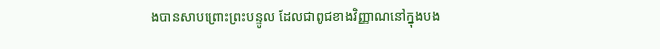ងបានសាបព្រោះព្រះបន្ទូល ដែលជាពូជខាងវិញ្ញាណនៅក្នុងបង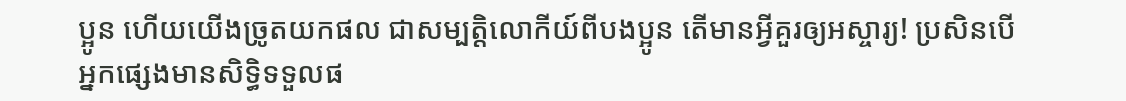ប្អូន ហើយយើងច្រូតយកផល ជាសម្បត្តិលោកីយ៍ពីបងប្អូន តើមានអ្វីគួរឲ្យអស្ចារ្យ! ប្រសិនបើអ្នកផ្សេងមានសិទ្ធិទទួលផ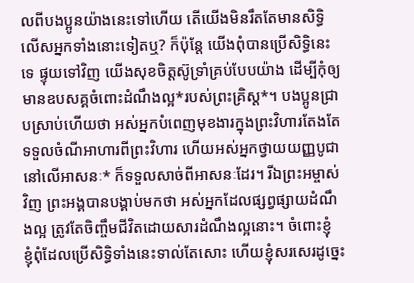លពីបងប្អូនយ៉ាងនេះទៅហើយ តើយើងមិនរឹតតែមានសិទ្ធិលើសអ្នកទាំងនោះទៀតឬ? ក៏ប៉ុន្តែ យើងពុំបានប្រើសិទ្ធិនេះទេ ផ្ទុយទៅវិញ យើងសុខចិត្តស៊ូទ្រាំគ្រប់បែបយ៉ាង ដើម្បីកុំឲ្យមានឧបសគ្គចំពោះដំណឹងល្អ*របស់ព្រះគ្រិស្ត*។ បងប្អូនជ្រាបស្រាប់ហើយថា អស់អ្នកបំពេញមុខងារក្នុងព្រះវិហារតែងតែទទួលចំណីអាហារពីព្រះវិហារ ហើយអស់អ្នកថ្វាយយញ្ញបូជានៅលើអាសនៈ* ក៏ទទួលសាច់ពីអាសនៈដែរ។ រីឯព្រះអម្ចាស់វិញ ព្រះអង្គបានបង្គាប់មកថា អស់អ្នកដែលផ្សព្វផ្សាយដំណឹងល្អ ត្រូវតែចិញ្ចឹមជីវិតដោយសារដំណឹងល្អនោះ។ ចំពោះខ្ញុំ ខ្ញុំពុំដែលប្រើសិទ្ធិទាំងនេះទាល់តែសោះ ហើយខ្ញុំសរសេរដូច្នេះ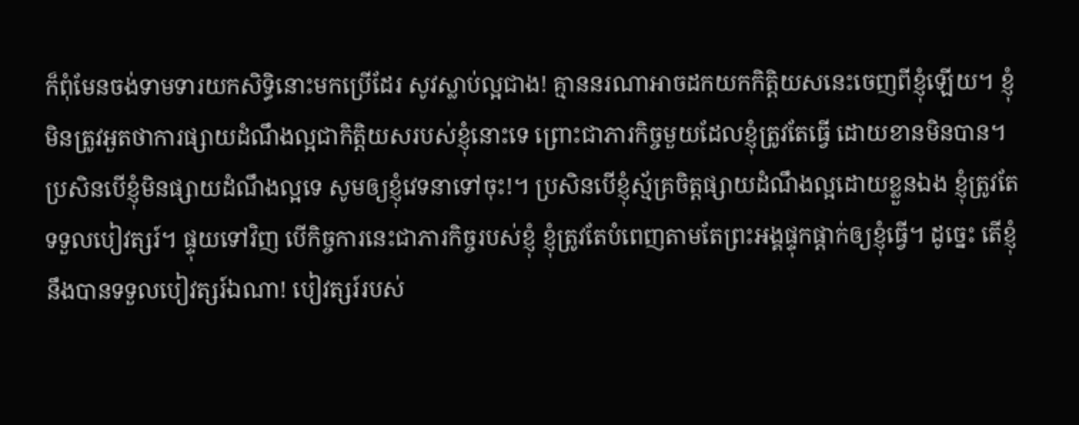ក៏ពុំមែនចង់ទាមទារយកសិទ្ធិនោះមកប្រើដែរ សូវស្លាប់ល្អជាង! គ្មាននរណាអាចដកយកកិត្តិយសនេះចេញពីខ្ញុំឡើយ។ ខ្ញុំមិនត្រូវអួតថាការផ្សាយដំណឹងល្អជាកិត្តិយសរបស់ខ្ញុំនោះទេ ព្រោះជាភារកិច្ចមួយដែលខ្ញុំត្រូវតែធ្វើ ដោយខានមិនបាន។ ប្រសិនបើខ្ញុំមិនផ្សាយដំណឹងល្អទេ សូមឲ្យខ្ញុំវេទនាទៅចុះ!។ ប្រសិនបើខ្ញុំស្ម័គ្រចិត្តផ្សាយដំណឹងល្អដោយខ្លួនឯង ខ្ញុំត្រូវតែទទួលបៀវត្សរ៍។ ផ្ទុយទៅវិញ បើកិច្ចការនេះជាភារកិច្ចរបស់ខ្ញុំ ខ្ញុំត្រូវតែបំពេញតាមតែព្រះអង្គផ្ទុកផ្ដាក់ឲ្យខ្ញុំធ្វើ។ ដូច្នេះ តើខ្ញុំនឹងបានទទួលបៀវត្សរ៍ឯណា! បៀវត្សរ៍របស់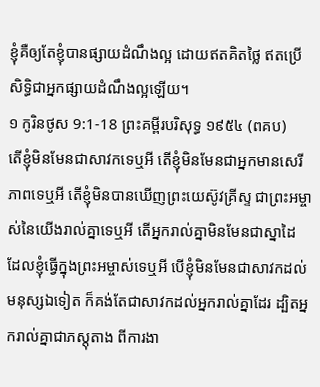ខ្ញុំគឺឲ្យតែខ្ញុំបានផ្សាយដំណឹងល្អ ដោយឥតគិតថ្លៃ ឥតប្រើសិទ្ធិជាអ្នកផ្សាយដំណឹងល្អឡើយ។
១ កូរិនថូស 9:1-18 ព្រះគម្ពីរបរិសុទ្ធ ១៩៥៤ (ពគប)
តើខ្ញុំមិនមែនជាសាវកទេឬអី តើខ្ញុំមិនមែនជាអ្នកមានសេរីភាពទេឬអី តើខ្ញុំមិនបានឃើញព្រះយេស៊ូវគ្រីស្ទ ជាព្រះអម្ចាស់នៃយើងរាល់គ្នាទេឬអី តើអ្នករាល់គ្នាមិនមែនជាស្នាដៃ ដែលខ្ញុំធ្វើក្នុងព្រះអម្ចាស់ទេឬអី បើខ្ញុំមិនមែនជាសាវកដល់មនុស្សឯទៀត ក៏គង់តែជាសាវកដល់អ្នករាល់គ្នាដែរ ដ្បិតអ្នករាល់គ្នាជាភស្តុតាង ពីការងា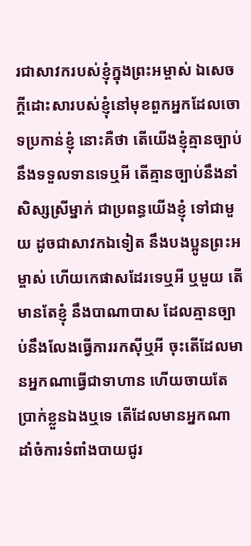រជាសាវករបស់ខ្ញុំក្នុងព្រះអម្ចាស់ ឯសេចក្ដីដោះសារបស់ខ្ញុំនៅមុខពួកអ្នកដែលចោទប្រកាន់ខ្ញុំ នោះគឺថា តើយើងខ្ញុំគ្មានច្បាប់នឹងទទួលទានទេឬអី តើគ្មានច្បាប់នឹងនាំសិស្សស្រីម្នាក់ ជាប្រពន្ធយើងខ្ញុំ ទៅជាមួយ ដូចជាសាវកឯទៀត នឹងបងប្អូនព្រះអម្ចាស់ ហើយកេផាសដែរទេឬអី ឬមួយ តើមានតែខ្ញុំ នឹងបាណាបាស ដែលគ្មានច្បាប់នឹងលែងធ្វើការរកស៊ីឬអី ចុះតើដែលមានអ្នកណាធ្វើជាទាហាន ហើយចាយតែប្រាក់ខ្លួនឯងឬទេ តើដែលមានអ្នកណាដាំចំការទំពាំងបាយជូរ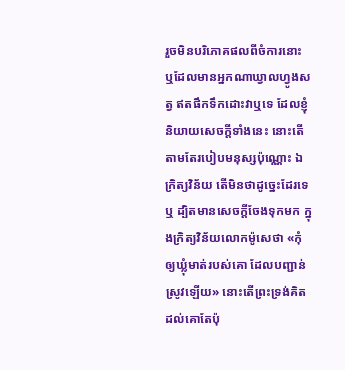រួចមិនបរិភោគផលពីចំការនោះ ឬដែលមានអ្នកណាឃ្វាលហ្វូងសត្វ ឥតផឹកទឹកដោះវាឬទេ ដែលខ្ញុំនិយាយសេចក្ដីទាំងនេះ នោះតើតាមតែរបៀបមនុស្សប៉ុណ្ណោះ ឯក្រិត្យវិន័យ តើមិនថាដូច្នេះដែរទេឬ ដ្បិតមានសេចក្ដីចែងទុកមក ក្នុងក្រិត្យវិន័យលោកម៉ូសេថា «កុំឲ្យឃ្លុំមាត់របស់គោ ដែលបញ្ជាន់ស្រូវឡើយ» នោះតើព្រះទ្រង់គិតដល់គោតែប៉ុ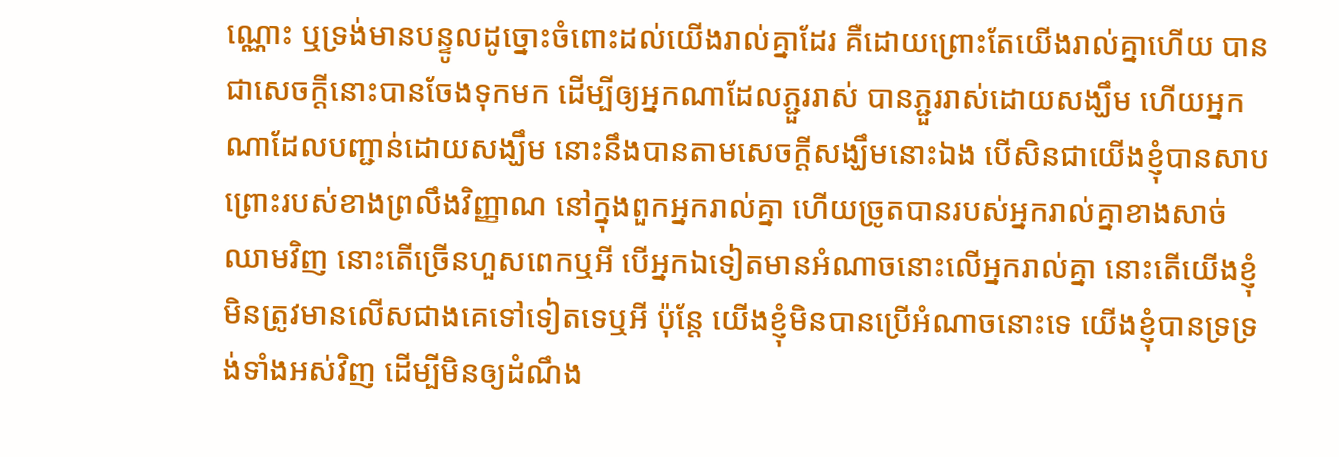ណ្ណោះ ឬទ្រង់មានបន្ទូលដូច្នោះចំពោះដល់យើងរាល់គ្នាដែរ គឺដោយព្រោះតែយើងរាល់គ្នាហើយ បានជាសេចក្ដីនោះបានចែងទុកមក ដើម្បីឲ្យអ្នកណាដែលភ្ជួររាស់ បានភ្ជួររាស់ដោយសង្ឃឹម ហើយអ្នកណាដែលបញ្ជាន់ដោយសង្ឃឹម នោះនឹងបានតាមសេចក្ដីសង្ឃឹមនោះឯង បើសិនជាយើងខ្ញុំបានសាបព្រោះរបស់ខាងព្រលឹងវិញ្ញាណ នៅក្នុងពួកអ្នករាល់គ្នា ហើយច្រូតបានរបស់អ្នករាល់គ្នាខាងសាច់ឈាមវិញ នោះតើច្រើនហួសពេកឬអី បើអ្នកឯទៀតមានអំណាចនោះលើអ្នករាល់គ្នា នោះតើយើងខ្ញុំមិនត្រូវមានលើសជាងគេទៅទៀតទេឬអី ប៉ុន្តែ យើងខ្ញុំមិនបានប្រើអំណាចនោះទេ យើងខ្ញុំបានទ្រទ្រង់ទាំងអស់វិញ ដើម្បីមិនឲ្យដំណឹង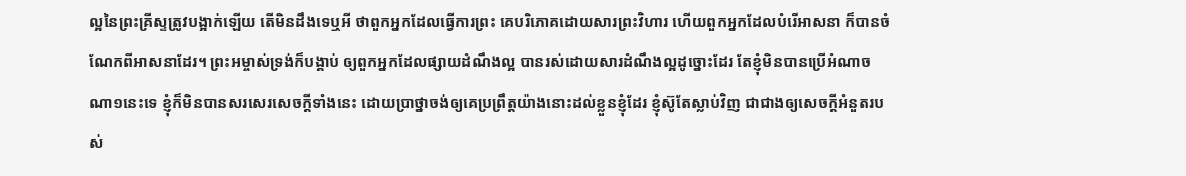ល្អនៃព្រះគ្រីស្ទត្រូវបង្អាក់ឡើយ តើមិនដឹងទេឬអី ថាពួកអ្នកដែលធ្វើការព្រះ គេបរិភោគដោយសារព្រះវិហារ ហើយពួកអ្នកដែលបំរើអាសនា ក៏បានចំណែកពីអាសនាដែរ។ ព្រះអម្ចាស់ទ្រង់ក៏បង្គាប់ ឲ្យពួកអ្នកដែលផ្សាយដំណឹងល្អ បានរស់ដោយសារដំណឹងល្អដូច្នោះដែរ តែខ្ញុំមិនបានប្រើអំណាចណា១នេះទេ ខ្ញុំក៏មិនបានសរសេរសេចក្ដីទាំងនេះ ដោយប្រាថ្នាចង់ឲ្យគេប្រព្រឹត្តយ៉ាងនោះដល់ខ្លួនខ្ញុំដែរ ខ្ញុំស៊ូតែស្លាប់វិញ ជាជាងឲ្យសេចក្ដីអំនួតរបស់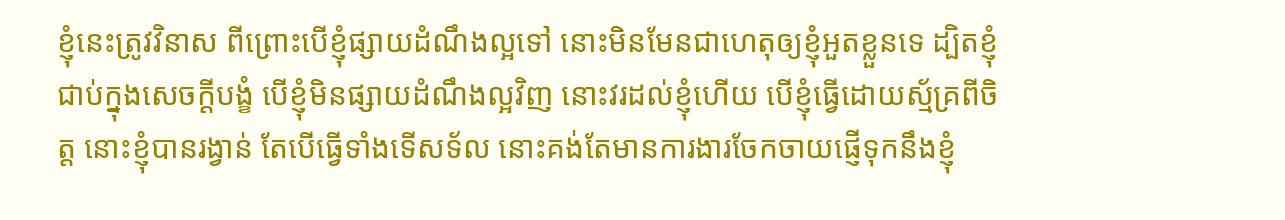ខ្ញុំនេះត្រូវវិនាស ពីព្រោះបើខ្ញុំផ្សាយដំណឹងល្អទៅ នោះមិនមែនជាហេតុឲ្យខ្ញុំអួតខ្លួនទេ ដ្បិតខ្ញុំជាប់ក្នុងសេចក្ដីបង្ខំ បើខ្ញុំមិនផ្សាយដំណឹងល្អវិញ នោះវរដល់ខ្ញុំហើយ បើខ្ញុំធ្វើដោយស្ម័គ្រពីចិត្ត នោះខ្ញុំបានរង្វាន់ តែបើធ្វើទាំងទើសទ័ល នោះគង់តែមានការងារចែកចាយផ្ញើទុកនឹងខ្ញុំ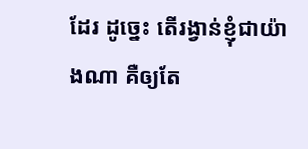ដែរ ដូច្នេះ តើរង្វាន់ខ្ញុំជាយ៉ាងណា គឺឲ្យតែ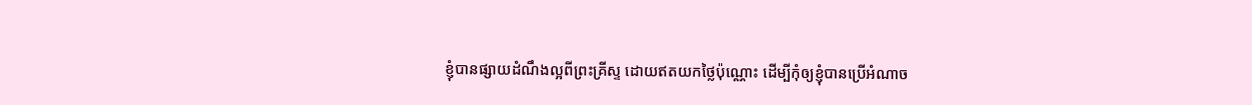ខ្ញុំបានផ្សាយដំណឹងល្អពីព្រះគ្រីស្ទ ដោយឥតយកថ្លៃប៉ុណ្ណោះ ដើម្បីកុំឲ្យខ្ញុំបានប្រើអំណាច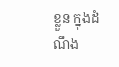ខ្លួន ក្នុងដំណឹង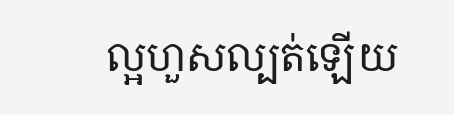ល្អហួសល្បត់ឡើយ